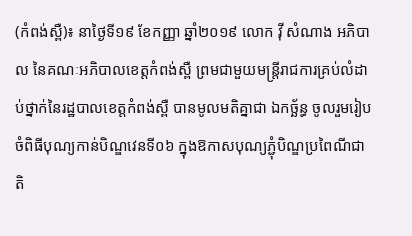(កំពង់ស្ពឺ)៖ នាថ្ងៃទី១៩ ខែកញ្ញា ឆ្នាំ២០១៩ លោក វ៉ី សំណាង អភិបាល នៃគណៈអភិបាលខេត្តកំពង់ស្ពឺ ព្រមជាមួយមន្ត្រីរាជការគ្រប់លំដាប់ថ្នាក់នៃរដ្ឋបាលខេត្តកំពង់ស្ពឺ បានមូលមតិគ្នាជា ឯកច្ឆ័ន្ធ ចូលរួមរៀបចំពិធីបុណ្យកាន់បិណ្ឌវេនទី០៦ ក្នុងឱកាសបុណ្យភ្ជុំបិណ្ឌប្រពៃណីជាតិ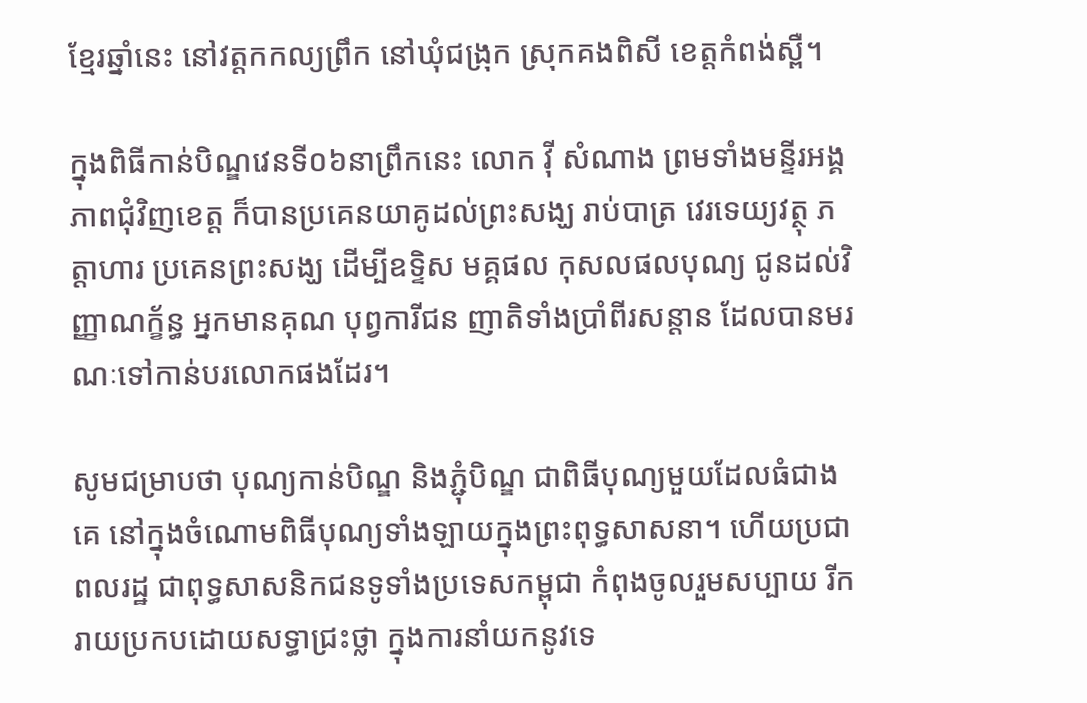ខ្មែរឆ្នាំនេះ នៅវត្តកកល្យព្រឹក នៅឃុំជង្រុក ស្រុកគងពិសី ខេត្តកំពង់ស្ពឺ។

ក្នុងពិធីកាន់បិណ្ឌវេនទី០៦នាព្រឹកនេះ លោក វ៉ី សំណាង ព្រមទាំងមន្ទីរអង្គភាពជុំវិញខេត្ត ក៏បានប្រគេនយាគូដល់ព្រះសង្ឃ រាប់បាត្រ វេរទេយ្យវត្ថុ ភត្តាហារ ប្រគេនព្រះសង្ឃ ដើម្បីឧទ្ទិស មគ្គផល កុសលផលបុណ្យ ជូនដល់វិញ្ញាណក្ខ័ន្ធ អ្នកមានគុណ បុព្វការីជន ញាតិទាំងប្រាំពីរសន្តាន ដែលបានមរណៈទៅកាន់បរលោកផងដែរ។

សូមជម្រាបថា បុណ្យកាន់បិណ្ឌ និងភ្ជុំបិណ្ឌ ជាពិធីបុណ្យមួយដែលធំជាងគេ នៅក្នុងចំណោមពិធីបុណ្យទាំងឡាយក្នុងព្រះពុទ្ធសាសនា។ ហើយប្រជាពលរដ្ឋ ជាពុទ្ធសាសនិកជនទូទាំងប្រទេសកម្ពុជា កំពុងចូលរួមសប្បាយ រីករាយប្រកបដោយសទ្ធាជ្រះថ្លា ក្នុងការនាំយកនូវទេ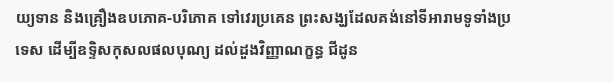យ្យទាន និងគ្រឿងឧបភោគ-បរិភោគ ទៅវេរប្រគេន ព្រះសង្ឃដែលគង់នៅទីអារាមទូទាំងប្រទេស ដើម្បីឧទ្ទិសកុសលផលបុណ្យ ដល់ដួងវិញ្ញាណក្ខន្ធ ជីដូន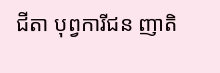ជីតា បុព្វការីជន ញាតិ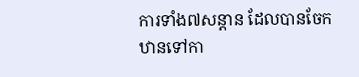ការទាំង៧សន្តាន ដែលបានចែកឋានទៅកា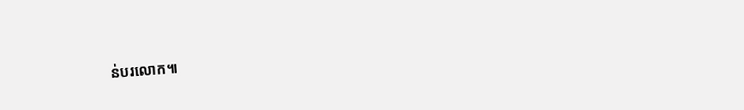ន់បរលោក៕